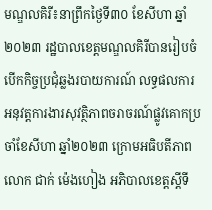មណ្ឌលគិរី៖នាព្រឹកថ្ងៃទី៣០ ខែសីហា ឆ្នាំ២០២៣ រដ្ឋបាលខេត្តមណ្ឌលគិរីបានរៀបចំបើកកិច្ចប្រជុំឆ្លងរបាយការណ៍ លទ្ធផលការអនុវត្តការងារសុវត្ថិភាពចរាចរណ៍ផ្លូវគោកប្រចាំខែសីហា ឆ្នាំ២០២៣ ក្រោមអធិបតីភាព លោក ជាក់ ម៉េងហៀង អភិបាលខេត្តស្តីទី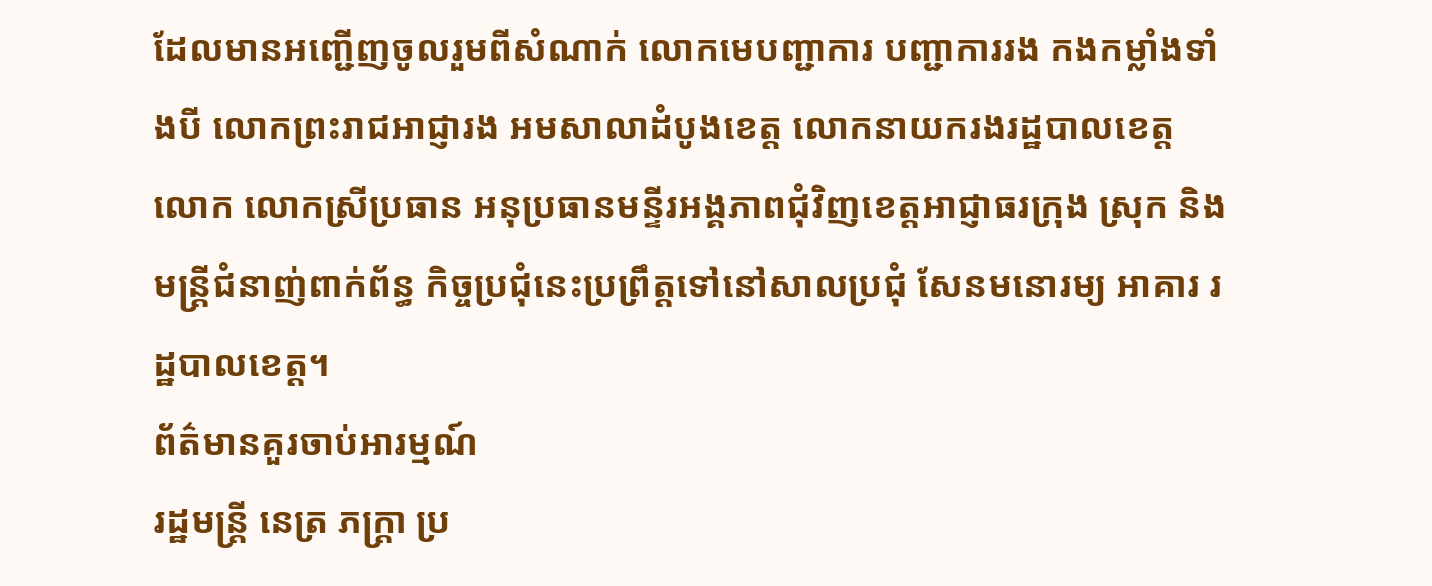ដែលមានអញ្ជេីញចូលរួមពីសំណាក់ លោកមេបញ្ជាការ បញ្ជាការរង កងកម្លាំងទាំងបី លោកព្រះរាជអាជ្ញារង អមសាលាដំបូងខេត្ត លោកនាយករងរដ្ឋបាលខេត្ត លោក លោកស្រីប្រធាន អនុប្រធានមន្ទីរអង្គភាពជុំវិញខេត្តអាជ្ញាធរក្រុង ស្រុក និងមន្រ្តីជំនាញ់ពាក់ព័ន្ធ កិច្ចប្រជុំនេះប្រព្រឹត្តទៅនៅសាលប្រជុំ សែនមនោរម្យ អាគារ រដ្ឋបាលខេត្ត។
ព័ត៌មានគួរចាប់អារម្មណ៍
រដ្ឋមន្ត្រី នេត្រ ភក្ត្រា ប្រ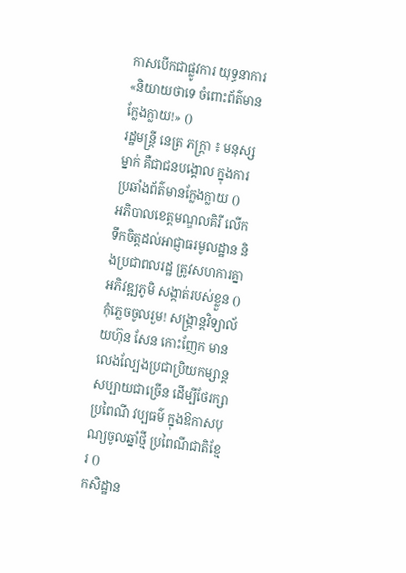កាសបើកជាផ្លូវការ យុទ្ធនាការ «និយាយថាទេ ចំពោះព័ត៌មានក្លែងក្លាយ!» ()
រដ្ឋមន្ត្រី នេត្រ ភក្ត្រា ៖ មនុស្សម្នាក់ គឺជាជនបង្គោល ក្នុងការប្រឆាំងព័ត៌មានក្លែងក្លាយ ()
អភិបាលខេត្តមណ្ឌលគិរី លើកទឹកចិត្តដល់អាជ្ញាធរមូលដ្ឋាន និងប្រជាពលរដ្ឋ ត្រូវសហការគ្នាអភិវឌ្ឍភូមិ សង្កាត់របស់ខ្លួន ()
កុំភ្លេចចូលរួម! សង្ក្រាន្តវិទ្យាល័យហ៊ុន សែន កោះញែក មានលេងល្បែងប្រជាប្រិយកម្សាន្តសប្បាយជាច្រើន ដើម្បីថែរក្សាប្រពៃណី វប្បធម៌ ក្នុងឱកាសបុណ្យចូលឆ្នាំថ្មី ប្រពៃណីជាតិខ្មែរ ()
កសិដ្ឋាន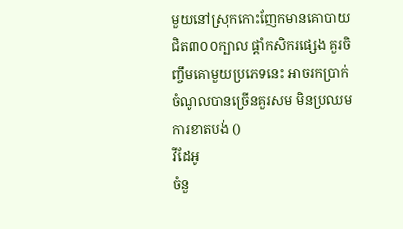មួយនៅស្រុកកោះញែកមានគោបាយ ជិត៣០០ក្បាល ផ្ដាំកសិករផ្សេង គួរចិញ្ចឹមគោមួយប្រភេទនេះ អាចរកប្រាក់ចំណូលបានច្រើនគួរសម មិនប្រឈមការខាតបង់ ()
វីដែអូ
ចំនួ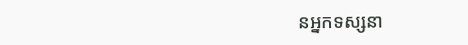នអ្នកទស្សនា